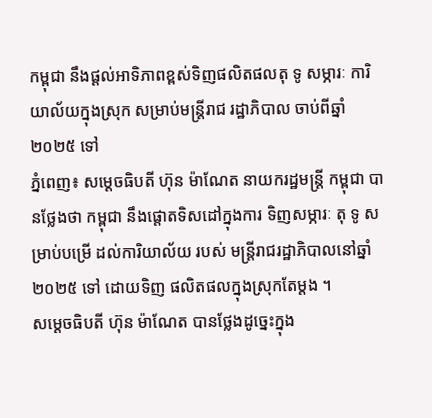កម្ពុជា នឹងផ្តល់អាទិភាពខ្ពស់ទិញផលិតផលតុ ទូ សម្ភារៈ ការិយាល័យក្នុងស្រុក សម្រាប់មន្ត្រីរាជ រដ្ឋាភិបាល ចាប់ពីឆ្នាំ២០២៥ ទៅ
ភ្នំពេញ៖ សម្តេចធិបតី ហ៊ុន ម៉ាណែត នាយករដ្ឋមន្រ្តី កម្ពុជា បានថ្លែងថា កម្ពុជា នឹងផ្តោតទិសដៅក្នុងការ ទិញសម្ភារៈ តុ ទូ សម្រាប់បម្រើ ដល់ការិយាល័យ របស់ មន្ត្រីរាជរដ្ឋាភិបាលនៅឆ្នាំ២០២៥ ទៅ ដោយទិញ ផលិតផលក្នុងស្រុកតែម្តង ។
សម្តេចធិបតី ហ៊ុន ម៉ាណែត បានថ្លែងដូច្នេះក្នុង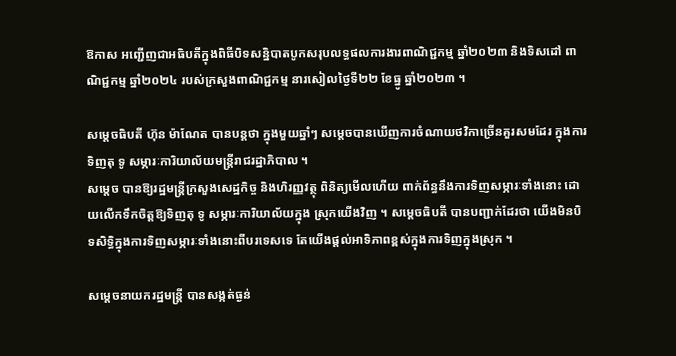ឱកាស អញ្ជើញជាអធិបតីក្នុងពិធីបិទសន្និបាតបូកសរុបលទ្ធផលការងារពាណិជ្ជកម្ម ឆ្នាំ២០២៣ និងទិសដៅ ពាណិជ្ជកម្ម ឆ្នាំ២០២៤ របស់ក្រសួងពាណិជ្ជកម្ម នារសៀលថ្ងៃទី២២ ខែធ្នូ ឆ្នាំ២០២៣ ។

សម្តេចធិបតី ហ៊ុន ម៉ាណែត បានបន្តថា ក្នុងមួយឆ្នាំៗ សម្ដេចបានឃើញការចំណាយថវិកាច្រើនគួរសមដែរ ក្នុងការទិញតុ ទូ សម្ភារៈការិយាល័យមន្រ្តីរាជរដ្ឋាភិបាល ។
សម្តេច បានឱ្យរដ្ឋមន្រ្តីក្រសួងសេដ្ឋកិច្ច និងហិរញ្ញវត្ថុ ពិនិត្យមើលហើយ ពាក់ព័ន្ធនឹងការទិញសម្ភារៈទាំងនោះ ដោយលើកទឹកចិត្តឱ្យទិញតុ ទូ សម្ភារៈការិយាល័យក្នុង ស្រុកយើងវិញ ។ សម្តេចធិបតី បានបញ្ជាក់ដែរថា យើងមិនបិទសិទ្ធិក្នុងការទិញសម្ភារៈទាំងនោះពីបរទេសទេ តែយើងផ្តល់អាទិភាពខ្ពស់ក្នុងការទិញក្នុងស្រុក ។

សម្តេចនាយករដ្ឋមន្ត្រី បានសង្កត់ធ្ងន់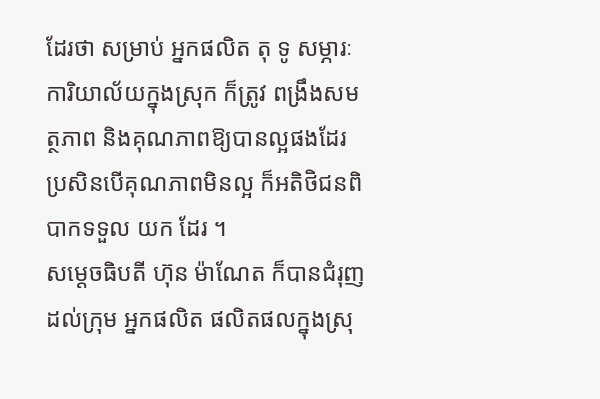ដែរថា សម្រាប់ អ្នកផលិត តុ ទូ សម្ភារៈការិយាល័យក្នុងស្រុក ក៏ត្រូវ ពង្រឹងសមត្ថភាព និងគុណភាពឱ្យបានល្អផងដែរ ប្រសិនបើគុណភាពមិនល្អ ក៏អតិថិជនពិបាកទទួល យក ដែរ ។
សម្តេចធិបតី ហ៊ុន ម៉ាណែត ក៏បានជំរុញដល់ក្រុម អ្នកផលិត ផលិតផលក្នុងស្រុ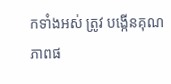កទាំងអស់ ត្រូវ បង្កើនគុណ ភាពផ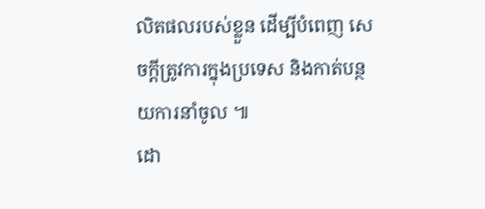លិតផលរបស់ខ្លួន ដើម្បីបំពេញ សេចក្ដីត្រូវការក្នុងប្រទេស និងកាត់បន្ថយការនាំចូល ៕
ដោ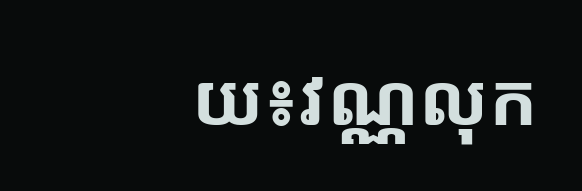យ៖វណ្ណលុក